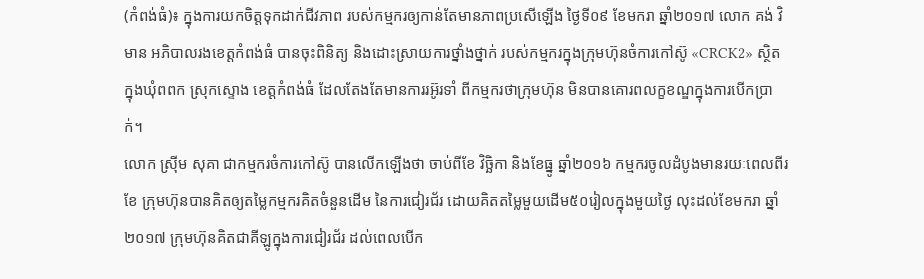(កំពង់ធំ)៖ ក្នុងការយកចិត្តទុកដាក់ជីវភាព របស់កម្មករឲ្យកាន់តែមានភាពប្រសើឡើង ថ្ងៃទី០៩ ខែមករា ឆ្នាំ២០១៧ លោក គង់ វិមាន អភិបាលរងខេត្តកំពង់ធំ បានចុះពិនិត្យ និងដោះស្រាយការថ្នាំងថ្នាក់ របស់កម្មករក្នុងក្រុមហ៊ុនចំការកៅស៊ូ «CRCK2» ស្ថិតក្នុងឃុំពពក ស្រុកស្ទោង ខេត្តកំពង់ធំ ដែលតែងតែមានការរអ៊ូរទាំ ពីកម្មករថាក្រុមហ៊ុន មិនបានគោរពលក្ខខណ្ឌក្នុងការបើកប្រាក់។
លោក ស្រ៊ីម សុគា ជាកម្មករចំការកៅស៊ូ បានលើកឡើងថា ចាប់ពីខែ វិច្ឆិកា និងខែធ្នូ ឆ្នាំ២០១៦ កម្មករចូលដំបូងមានរយៈពេលពីរខែ ក្រុមហ៊ុនបានគិតឲ្យតម្លៃកម្មករគិតចំនួនដើម នៃការជៀរជ័រ ដោយគិតតម្លៃមួយដើម៥០រៀលក្នុងមួយថ្ងៃ លុះដល់ខែមករា ឆ្នាំ២០១៧ ក្រុមហ៊ុនគិតជាគីឡូក្នុងការជៀរជ័រ ដល់ពេលបើក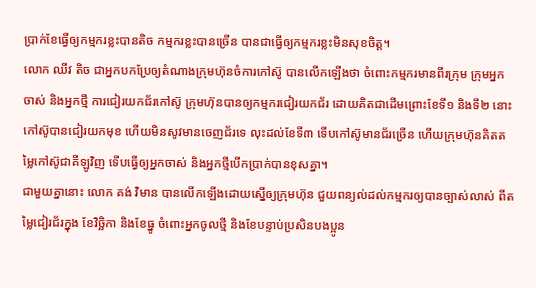ប្រាក់ខែធ្វើឲ្យកម្មករខ្លះបានតិច កម្មករខ្លះបានច្រើន បានជាធ្វើឲ្យកម្មករខ្លះមិនសុខចិត្ត។
លោក ឈីវ តិច ជាអ្នកបកប្រែឲ្យតំណាងក្រុមហ៊ុនចំការកៅស៊ូ បានលើកឡើងថា ចំពោះកម្មករមានពីរក្រុម ក្រុមអ្នកចាស់ និងអ្នកថ្មី ការជៀរយកជ័រកៅស៊ូ ក្រុមហ៊ុនបានឲ្យកម្មករជៀរយកជ័រ ដោយគិតជាដើមព្រោះខែទី១ និងទី២ នោះកៅស៊ូបានជៀរយកមុខ ហើយមិនសូវមានចេញជ័រទេ លុះដល់ខែទី៣ ទើបកៅស៊ូមានជ័រច្រើន ហើយក្រុមហ៊ុនគិតតម្លៃកៅស៊ូជាគីឡូវិញ ទើបធ្វើឲ្យអ្នកចាស់ និងអ្នកថ្មីបើកប្រាក់បានខុសគ្នា។
ជាមួយគ្នានោះ លោក គង់ វិមាន បានលើកឡើងដោយស្នើឲ្យក្រុមហ៊ុន ជួយពន្យល់ដល់កម្មករឲ្យបានច្បាស់លាស់ ពីតម្លៃជៀរជ័រក្នុង ខែវិច្ឆិកា និងខែធ្នូ ចំពោះអ្នកចូលថ្មី និងខែបន្ទាប់ប្រសិនបងប្អូន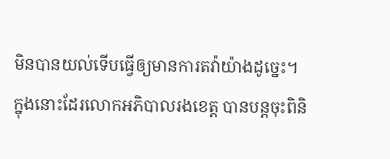មិនបានយល់ទើបធ្វើឲ្យមានការតវ៉ាយ៉ាងដូច្នេះ។
ក្នុងនោះដែរលោកអភិបាលរងខេត្ត បានបន្តចុះពិនិ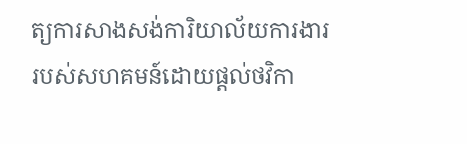ត្យការសាងសង់ការិយាល័យការងារ របស់សហគមន៍ដោយផ្តល់ថវិកា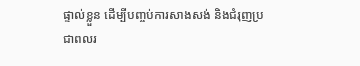ផ្ទាល់ខ្លួន ដើម្បីបញ្ចប់ការសាងសង់ និងជំរុញប្រជាពលរ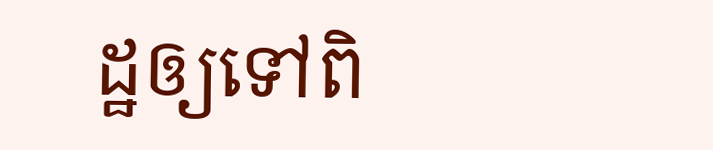ដ្ឋឲ្យទៅពិ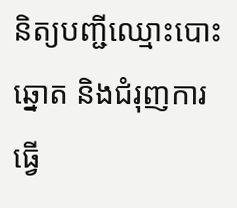និត្យបញ្ជីឈ្មោះបោះឆ្នោត និងជំរុញការធ្វើ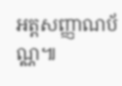អត្តសញ្ញាណប័ណ្ណ៕